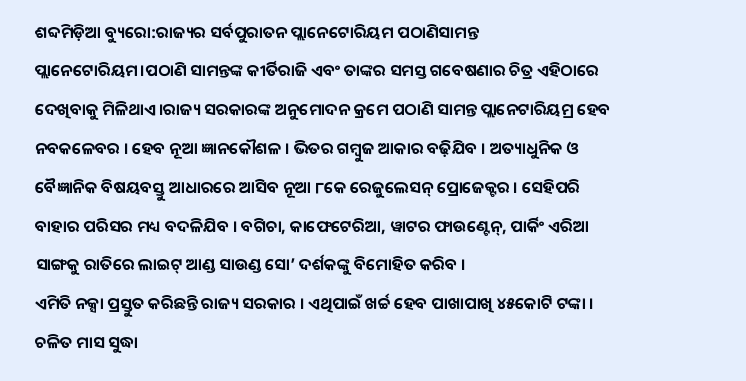ଶବ୍ଦମିଡ଼ିଆ ବ୍ୟୁରୋ:ରାଜ୍ୟର ସର୍ବପୁରାତନ ପ୍ଲାନେଟୋରିୟମ ପଠାଣିସାମନ୍ତ ପ୍ଲାନେଟୋରିୟମ।ପଠାଣି ସାମନ୍ତଙ୍କ କୀର୍ତିରାଜି ଏବଂ ତାଙ୍କର ସମସ୍ତ ଗବେଷଣାର ଚିତ୍ର ଏହିଠାରେ ଦେଖିବାକୁ ମିଳିଥାଏ।ରାଜ୍ୟ ସରକାରଙ୍କ ଅନୁମୋଦନ କ୍ରମେ ପଠାଣି ସାମନ୍ତ ପ୍ଲାନେଟାରିୟମ୍ର ହେବ ନବକଳେବର । ହେବ ନୂଆ ଜ୍ଞାନକୌଶଳ । ଭିତର ଗମ୍ବୁଜ ଆକାର ବଢ଼ିଯିବ । ଅତ୍ୟାଧୁନିକ ଓ ବୈଜ୍ଞାନିକ ବିଷୟବସ୍ତୁ ଆଧାରରେ ଆସିବ ନୂଆ ୮କେ ରେଜୁଲେସନ୍ ପ୍ରୋଜେକ୍ଟର । ସେହିପରି ବାହାର ପରିସର ମଧ୍ୟ ବଦଳିଯିବ । ବଗିଚା, କାଫେଟେରିଆ, ୱାଟର ଫାଉଣ୍ଟେନ୍, ପାର୍କିଂ ଏରିଆ ସାଙ୍ଗକୁ ରାତିରେ ଲାଇଟ୍ ଆଣ୍ଡ ସାଉଣ୍ଡ ସୋ’ ଦର୍ଶକଙ୍କୁ ବିମୋହିତ କରିବ ।
ଏମିତି ନକ୍ସା ପ୍ରସ୍ତୁତ କରିଛନ୍ତି ରାଜ୍ୟ ସରକାର । ଏଥିପାଇଁ ଖର୍ଚ୍ଚ ହେବ ପାଖାପାଖି ୪୫କୋଟି ଟଙ୍କା । ଚଳିତ ମାସ ସୁଦ୍ଧା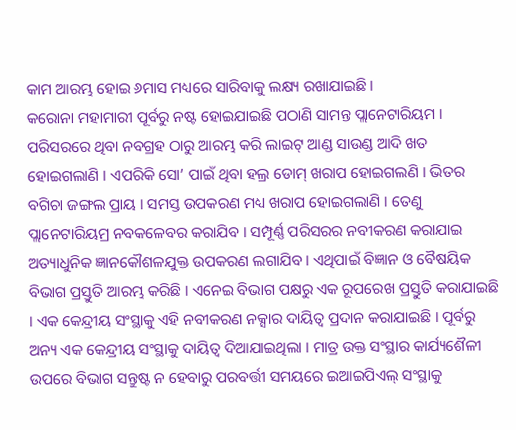କାମ ଆରମ୍ଭ ହୋଇ ୬ମାସ ମଧ୍ୟରେ ସାରିବାକୁ ଲକ୍ଷ୍ୟ ରଖାଯାଇଛି ।
କରୋନା ମହାମାରୀ ପୂର୍ବରୁ ନଷ୍ଟ ହୋଇଯାଇଛି ପଠାଣି ସାମନ୍ତ ପ୍ଲାନେଟାରିୟମ । ପରିସରରେ ଥିବା ନବଗ୍ରହ ଠାରୁ ଆରମ୍ଭ କରି ଲାଇଟ୍ ଆଣ୍ଡ ସାଉଣ୍ଡ ଆଦି ଖତ ହୋଇଗଲାଣି । ଏପରିକି ସୋ’ ପାଇଁ ଥିବା ହଲ୍ର ଡୋମ୍ ଖରାପ ହୋଇଗଲଣି । ଭିତର ବଗିଚା ଜଙ୍ଗଲ ପ୍ରାୟ । ସମସ୍ତ ଉପକରଣ ମଧ୍ୟ ଖରାପ ହୋଇଗଲାଣି । ତେଣୁ ପ୍ଲାନେଟାରିୟମ୍ର ନବକଳେବର କରାଯିବ । ସମ୍ପୂର୍ଣ୍ଣ ପରିସରର ନବୀକରଣ କରାଯାଇ ଅତ୍ୟାଧୁନିକ ଜ୍ଞାନକୌଶଳଯୁକ୍ତ ଉପକରଣ ଲଗାଯିବ । ଏଥିପାଇଁ ବିଜ୍ଞାନ ଓ ବୈଷୟିକ ବିଭାଗ ପ୍ରସ୍ତୁତି ଆରମ୍ଭ କରିଛି । ଏନେଇ ବିଭାଗ ପକ୍ଷରୁ ଏକ ରୂପରେଖ ପ୍ରସ୍ତୁତି କରାଯାଇଛି । ଏକ କେନ୍ଦ୍ରୀୟ ସଂସ୍ଥାକୁ ଏହି ନବୀକରଣ ନକ୍ସାର ଦାୟିତ୍ୱ ପ୍ରଦାନ କରାଯାଇଛି । ପୂର୍ବରୁ ଅନ୍ୟ ଏକ କେନ୍ଦ୍ରୀୟ ସଂସ୍ଥାକୁ ଦାୟିତ୍ୱ ଦିଆଯାଇଥିଲା । ମାତ୍ର ଉକ୍ତ ସଂସ୍ଥାର କାର୍ଯ୍ୟଶୈଳୀ ଉପରେ ବିଭାଗ ସନ୍ତୁଷ୍ଟ ନ ହେବାରୁ ପରବର୍ତ୍ତୀ ସମୟରେ ଇଆଇପିଏଲ୍ ସଂସ୍ଥାକୁ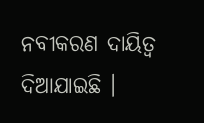ନବୀକରଣ ଦାୟିତ୍ୱ ଦିଆଯାଇଛି ।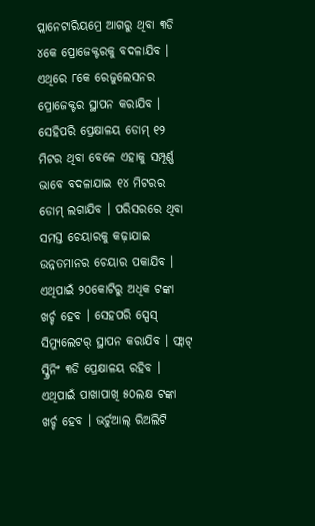ପ୍ଲାନେଟାରିୟମ୍ରେ ଆଗରୁ ଥିବା ୩ଡି ୪କେ ପ୍ରୋଜେକ୍ଟରକୁ ବଦଳାଯିବ । ଏଥିରେ ୮କେ ରେଜୁଲେସନର ପ୍ରୋଜେକ୍ଟର ସ୍ଥାପନ କରାଯିବ । ସେହିପରି ପ୍ରେକ୍ଷାଳୟ ଡୋମ୍ ୧୨ ମିଟର ଥିବା ବେଳେ ଏହାକୁ ସମ୍ପୂର୍ଣ୍ଣ ଭାବେ ବଦଳାଯାଇ ୧୪ ମିଟରର ଡୋମ୍ ଲଗାଯିବ । ପରିସରରେ ଥିବା ସମସ୍ତ ଚେୟାରକୁ କଢ଼ାଯାଇ ଉନ୍ନତମାନର ଚେୟାର ପକାଯିବ । ଏଥିପାଇଁ ୨୦କୋଟିରୁ ଅଧିକ ଟଙ୍କା ଖର୍ଚ୍ଚ ହେବ । ସେହପରି ସ୍ପେସ୍ ସିମ୍ୟୁଲେଟର୍ ସ୍ଥାପନ କରାଯିବ । ଫ୍ଲାଟ୍ ସ୍କ୍ରିନିଂ ୩ଡି ପ୍ରେକ୍ଷାଳୟ ରହିବ । ଏଥିପାଇଁ ପାଖାପାଖି ୫୦ଲକ୍ଷ ଟଙ୍କା ଖର୍ଚ୍ଚ ହେବ । ଭର୍ଚୁଆଲ୍ ରିଅଲିଟି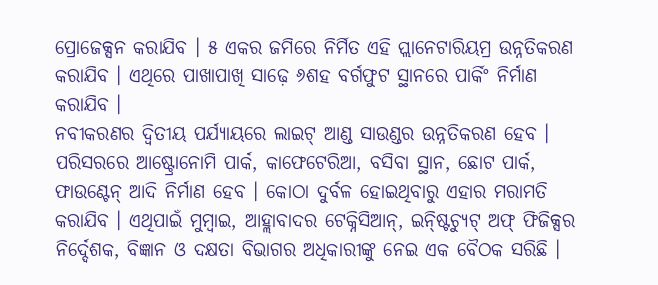ପ୍ରୋଜେକ୍ସନ କରାଯିବ । ୫ ଏକର ଜମିରେ ନିର୍ମିତ ଏହି ପ୍ଲାନେଟାରିୟମ୍ର ଉନ୍ନତିକରଣ କରାଯିବ । ଏଥିରେ ପାଖାପାଖି ସାଢ଼େ ୬ଶହ ବର୍ଗଫୁଟ ସ୍ଥାନରେ ପାର୍କିଂ ନିର୍ମାଣ କରାଯିବ ।
ନବୀକରଣର ଦ୍ୱିତୀୟ ପର୍ଯ୍ୟାୟରେ ଲାଇଟ୍ ଆଣ୍ଡ ସାଉଣ୍ଡର ଉନ୍ନତିକରଣ ହେବ । ପରିସରରେ ଆଷ୍ଟ୍ରୋନୋମି ପାର୍କ, କାଫେଟେରିଆ, ବସିବା ସ୍ଥାନ, ଛୋଟ ପାର୍କ, ଫାଉଣ୍ଟେନ୍ ଆଦି ନିର୍ମାଣ ହେବ । କୋଠା ଦୁର୍ବଳ ହୋଇଥିବାରୁ ଏହାର ମରାମତି କରାଯିବ । ଏଥିପାଇଁ ମୁମ୍ବାଇ, ଆହ୍ଲାବାଦର ଟେକ୍ନିସିଆନ୍, ଇନ୍ଷ୍ଟିଚ୍ୟୁଟ୍ ଅଫ୍ ଫିଜିକ୍ସର ନିର୍ଦ୍ଦେଶକ, ବିଜ୍ଞାନ ଓ ଦକ୍ଷତା ବିଭାଗର ଅଧିକାରୀଙ୍କୁ ନେଇ ଏକ ବୈଠକ ସରିଛି ।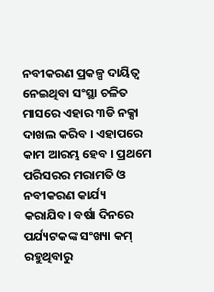ନବୀକରଣ ପ୍ରକଳ୍ପ ଦାୟିତ୍ୱ ନେଇଥିବା ସଂସ୍ଥା ଚଳିତ ମାସରେ ଏହାର ୩ଡି ନକ୍ସା ଦାଖଲ କରିବ । ଏହାପରେ କାମ ଆରମ୍ଭ ହେବ । ପ୍ରଥମେ ପରିସରର ମରାମତି ଓ ନବୀକରଣ କାର୍ଯ୍ୟ କରାଯିବ। ବର୍ଷା ଦିନରେ ପର୍ଯ୍ୟଟକଙ୍କ ସଂଖ୍ୟା କମ୍ ରହୁଥିବାରୁ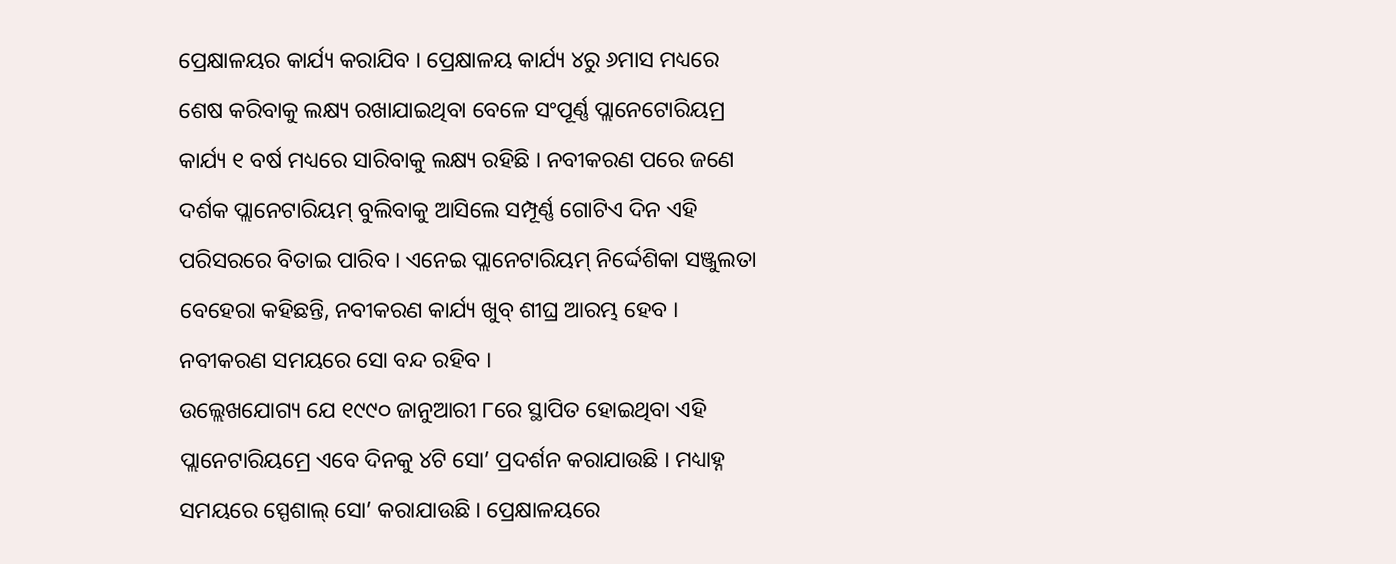ପ୍ରେକ୍ଷାଳୟର କାର୍ଯ୍ୟ କରାଯିବ । ପ୍ରେକ୍ଷାଳୟ କାର୍ଯ୍ୟ ୪ରୁ ୬ମାସ ମଧ୍ୟରେ ଶେଷ କରିବାକୁ ଲକ୍ଷ୍ୟ ରଖାଯାଇଥିବା ବେଳେ ସଂପୂର୍ଣ୍ଣ ପ୍ଲାନେଟୋରିୟମ୍ର କାର୍ଯ୍ୟ ୧ ବର୍ଷ ମଧ୍ୟରେ ସାରିବାକୁ ଲକ୍ଷ୍ୟ ରହିଛି । ନବୀକରଣ ପରେ ଜଣେ ଦର୍ଶକ ପ୍ଲାନେଟାରିୟମ୍ ବୁଲିବାକୁ ଆସିଲେ ସମ୍ପୂର୍ଣ୍ଣ ଗୋଟିଏ ଦିନ ଏହି ପରିସରରେ ବିତାଇ ପାରିବ । ଏନେଇ ପ୍ଲାନେଟାରିୟମ୍ ନିର୍ଦ୍ଦେଶିକା ସଞ୍ଜୁଲତା ବେହେରା କହିଛନ୍ତି, ନବୀକରଣ କାର୍ଯ୍ୟ ଖୁବ୍ ଶୀଘ୍ର ଆରମ୍ଭ ହେବ । ନବୀକରଣ ସମୟରେ ସୋ ବନ୍ଦ ରହିବ ।
ଉଲ୍ଲେଖଯୋଗ୍ୟ ଯେ ୧୯୯୦ ଜାନୁଆରୀ ୮ରେ ସ୍ଥାପିତ ହୋଇଥିବା ଏହି ପ୍ଲାନେଟାରିୟମ୍ରେ ଏବେ ଦିନକୁ ୪ଟି ସୋ’ ପ୍ରଦର୍ଶନ କରାଯାଉଛି । ମଧ୍ୟାହ୍ନ ସମୟରେ ସ୍ପେଶାଲ୍ ସୋ’ କରାଯାଉଛି । ପ୍ରେକ୍ଷାଳୟରେ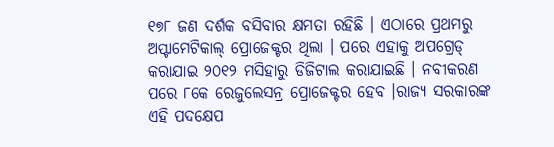୧୭୮ ଜଣ ଦର୍ଶକ ବସିବାର କ୍ଷମତା ରହିଛି । ଏଠାରେ ପ୍ରଥମରୁ ଅପ୍ଟାମେଟିକାଲ୍ ପ୍ରୋଜେକ୍ଟର ଥିଲା । ପରେ ଏହାକୁ ଅପଗ୍ରେଡ୍ କରାଯାଇ ୨୦୧୨ ମସିହାରୁ ଡିଜିଟାଲ କରାଯାଇଛି । ନବୀକରଣ ପରେ ୮କେ ରେଜୁଲେସନ୍ର ପ୍ରୋଜେକ୍ଟର ହେବ ।ରାଜ୍ୟ ସରକାରଙ୍କ ଏହି ପଦକ୍ଷେପ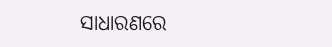ସାଧାରଣରେ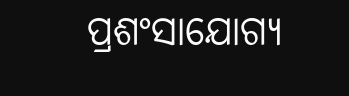ପ୍ରଶଂସାଯୋଗ୍ୟ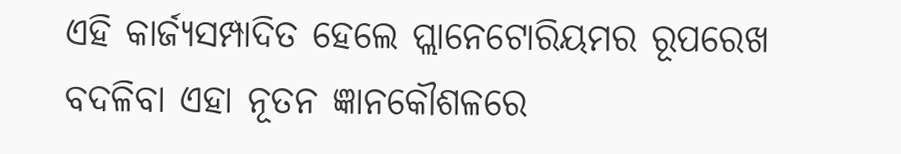ଏହି କାର୍ଜ୍ୟସମ୍ପାଦିତ ହେଲେ ପ୍ଲାନେଟୋରିୟମର ରୂପରେଖ ବଦଳିବା ଏହା ନୂତନ ଜ୍ଞାନକୌଶଳରେ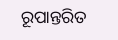ରୂପାନ୍ତରିତ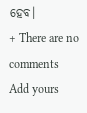ହେବ।
+ There are no comments
Add yours